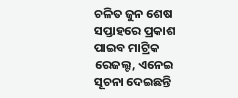ଚଳିତ ଜୁନ ଶେଷ ସପ୍ତାହରେ ପ୍ରକାଶ ପାଇବ ମାଟ୍ରିକ ରେଜଲ୍ଟ, ଏନେଇ ସୂଚନା ଦେଇଛନ୍ତି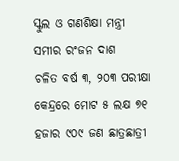ସ୍କୁଲ ଓ ଗଣଶିକ୍ଷା ମନ୍ତ୍ରୀ ସମୀର ରଂଜନ ଦାଶ
ଚଳିତ ବର୍ଷ ୩, ୨୦୩ ପରୀକ୍ଷା କେନ୍ଦ୍ରରେ ମୋଟ ୫ ଲକ୍ଷ ୭୧ ହଜାର ୯୦୯ ଜଣ ଛାତ୍ରଛାତ୍ରୀ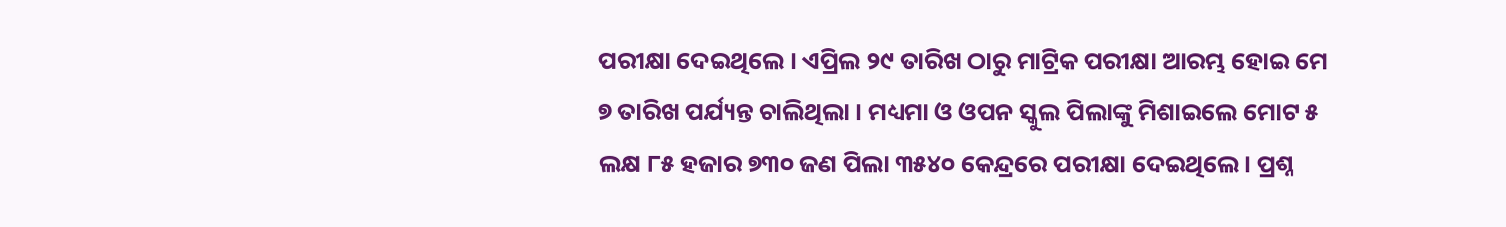ପରୀକ୍ଷା ଦେଇଥିଲେ । ଏପ୍ରିଲ ୨୯ ତାରିଖ ଠାରୁ ମାଟ୍ରିକ ପରୀକ୍ଷା ଆରମ୍ଭ ହୋଇ ମେ ୭ ତାରିଖ ପର୍ଯ୍ୟନ୍ତ ଚାଲିଥିଲା । ମଧ୍ୟମା ଓ ଓପନ ସ୍କୁଲ ପିଲାଙ୍କୁ ମିଶାଇଲେ ମୋଟ ୫ ଲକ୍ଷ ୮୫ ହଜାର ୭୩୦ ଜଣ ପିଲା ୩୫୪୦ କେନ୍ଦ୍ରରେ ପରୀକ୍ଷା ଦେଇଥିଲେ। ପ୍ରଶ୍ନ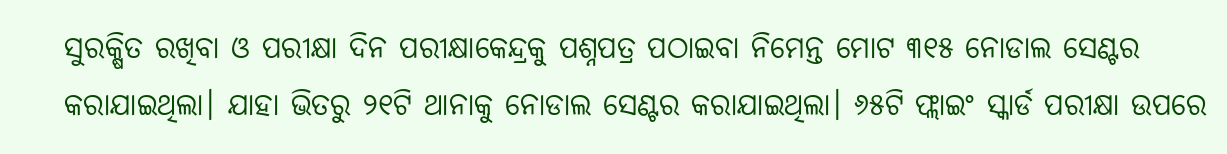ସୁରକ୍ଷିତ ରଖିବା ଓ ପରୀକ୍ଷା ଦିନ ପରୀକ୍ଷାକେନ୍ଦ୍ରକୁ ପଶ୍ନପତ୍ର ପଠାଇବା ନିମେନ୍ତ ମୋଟ ୩୧୫ ନୋଡାଲ ସେଣ୍ଟର କରାଯାଇଥିଲା। ଯାହା ଭିତରୁ ୨୧ଟି ଥାନାକୁ ନୋଡାଲ ସେଣ୍ଟର କରାଯାଇଥିଲା। ୬୫ଟି ଫ୍ଲାଇଂ ସ୍କାର୍ଡ ପରୀକ୍ଷା ଉପରେ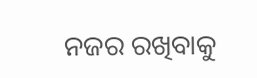ନଜର ରଖିବାକୁ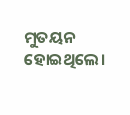ମୁତୟନ ହୋଇଥିଲେ।